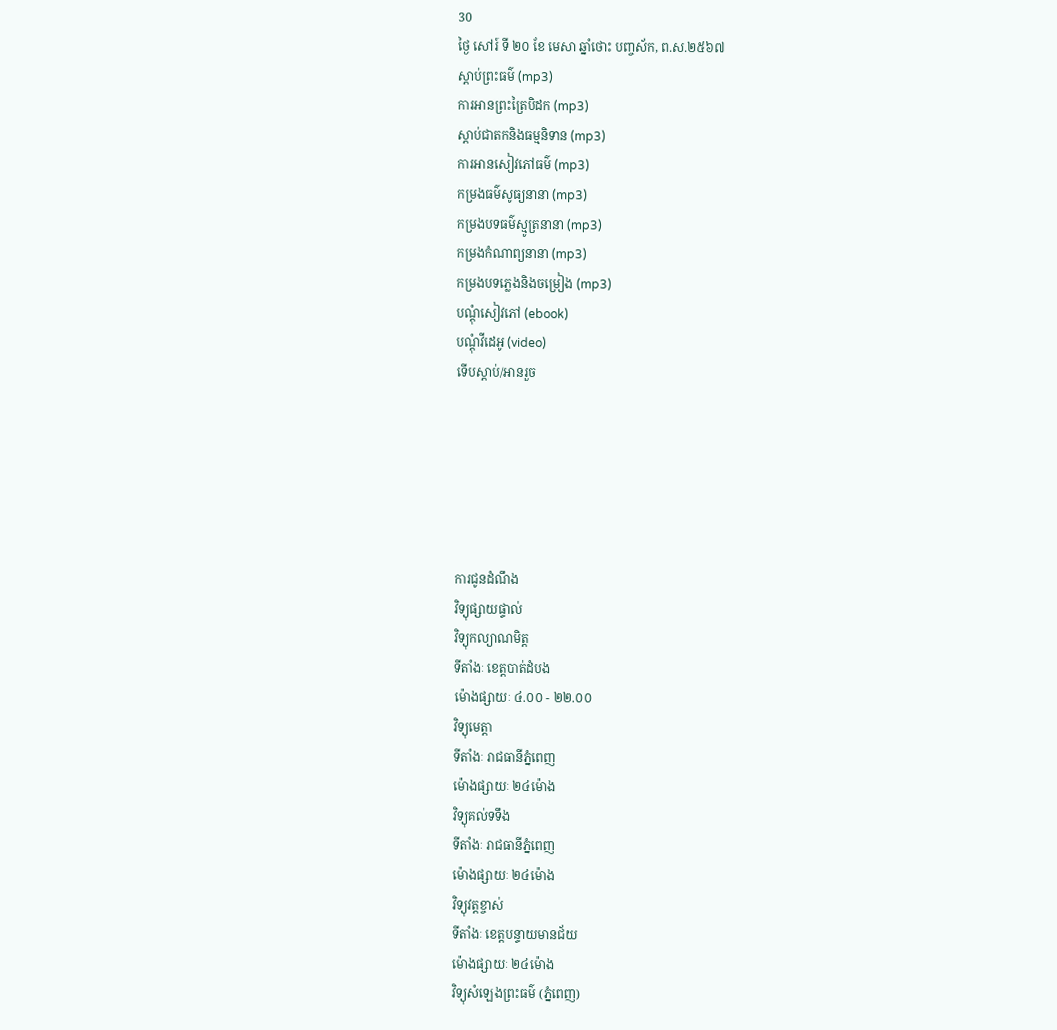30
ថ្ងៃ សៅរ៍ ទី ២០ ខែ មេសា ឆ្នាំថោះ បញ្ចស័ក, ព.ស.២៥៦៧
ស្តាប់ព្រះធម៌ (mp3)
ការអានព្រះត្រៃបិដក (mp3)
ស្តាប់ជាតកនិងធម្មនិទាន (mp3)
ការអានសៀវភៅធម៌ (mp3)
កម្រងធម៌សូធ្យនានា (mp3)
កម្រងបទធម៌ស្មូត្រនានា (mp3)
កម្រងកំណាព្យនានា (mp3)
កម្រងបទភ្លេងនិងចម្រៀង (mp3)
បណ្តុំសៀវភៅ (ebook)
បណ្តុំវីដេអូ (video)
ទើបស្តាប់/អានរួច






ការជូនដំណឹង
វិទ្យុផ្សាយផ្ទាល់
វិទ្យុកល្យាណមិត្ត
ទីតាំងៈ ខេត្តបាត់ដំបង
ម៉ោងផ្សាយៈ ៤.០០ - ២២.០០
វិទ្យុមេត្តា
ទីតាំងៈ រាជធានីភ្នំពេញ
ម៉ោងផ្សាយៈ ២៤ម៉ោង
វិទ្យុគល់ទទឹង
ទីតាំងៈ រាជធានីភ្នំពេញ
ម៉ោងផ្សាយៈ ២៤ម៉ោង
វិទ្យុវត្តខ្ចាស់
ទីតាំងៈ ខេត្តបន្ទាយមានជ័យ
ម៉ោងផ្សាយៈ ២៤ម៉ោង
វិទ្យុសំឡេងព្រះធម៌ (ភ្នំពេញ)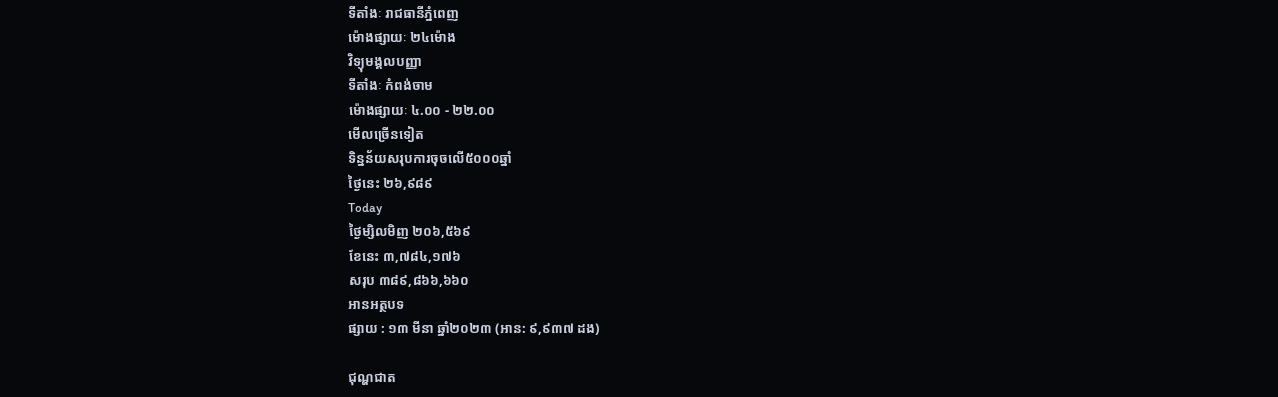ទីតាំងៈ រាជធានីភ្នំពេញ
ម៉ោងផ្សាយៈ ២៤ម៉ោង
វិទ្យុមង្គលបញ្ញា
ទីតាំងៈ កំពង់ចាម
ម៉ោងផ្សាយៈ ៤.០០ - ២២.០០
មើលច្រើនទៀត
ទិន្នន័យសរុបការចុចលើ៥០០០ឆ្នាំ
ថ្ងៃនេះ ២៦,៩៨៩
Today
ថ្ងៃម្សិលមិញ ២០៦,៥៦៩
ខែនេះ ៣,៧៨៤,១៧៦
សរុប ៣៨៩,៨៦៦,៦៦០
អានអត្ថបទ
ផ្សាយ : ១៣ មីនា ឆ្នាំ២០២៣ (អាន: ៩,៩៣៧ ដង)

ជុណ្ហជាត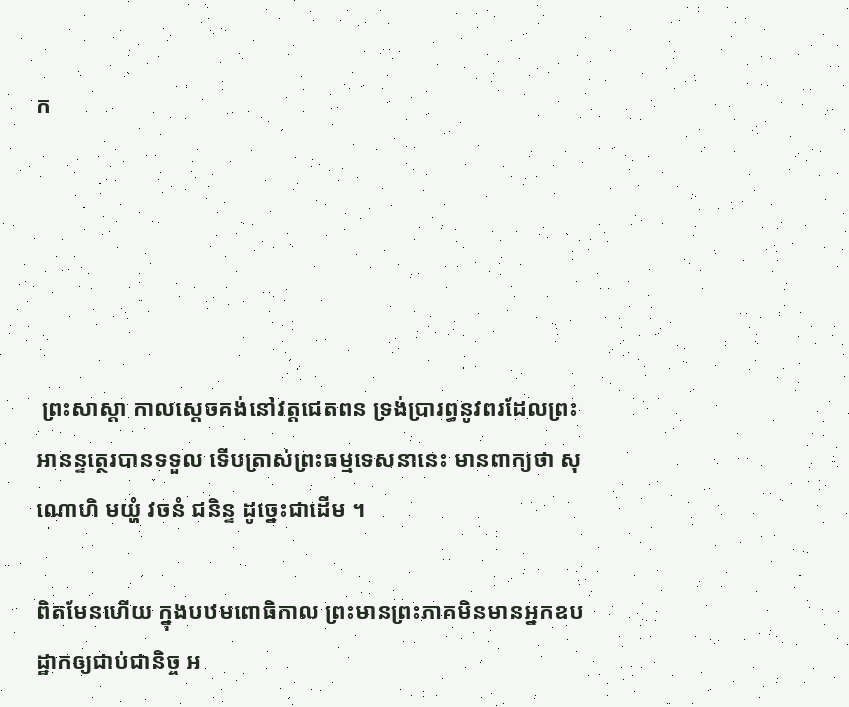ក





 ព្រះសាស្ដា កាលស្ដេចគង់នៅវត្តជេតពន ទ្រង់ប្រារព្ធនូវពរដែលព្រះអានន្ទត្ថេរបានទទួល ទើបត្រាស់ព្រះធម្មទេសនានេះ មានពាក្យថា សុណោហិ មយ្ហំ វចនំ ជនិន្ទ ដូច្នេះជាដើម ។

ពិតមែនហើយ ក្នុងបឋមពោធិកាល ព្រះមានព្រះភាគមិនមានអ្នកឧបដ្ឋាកឲ្យជាប់ជានិច្ច អ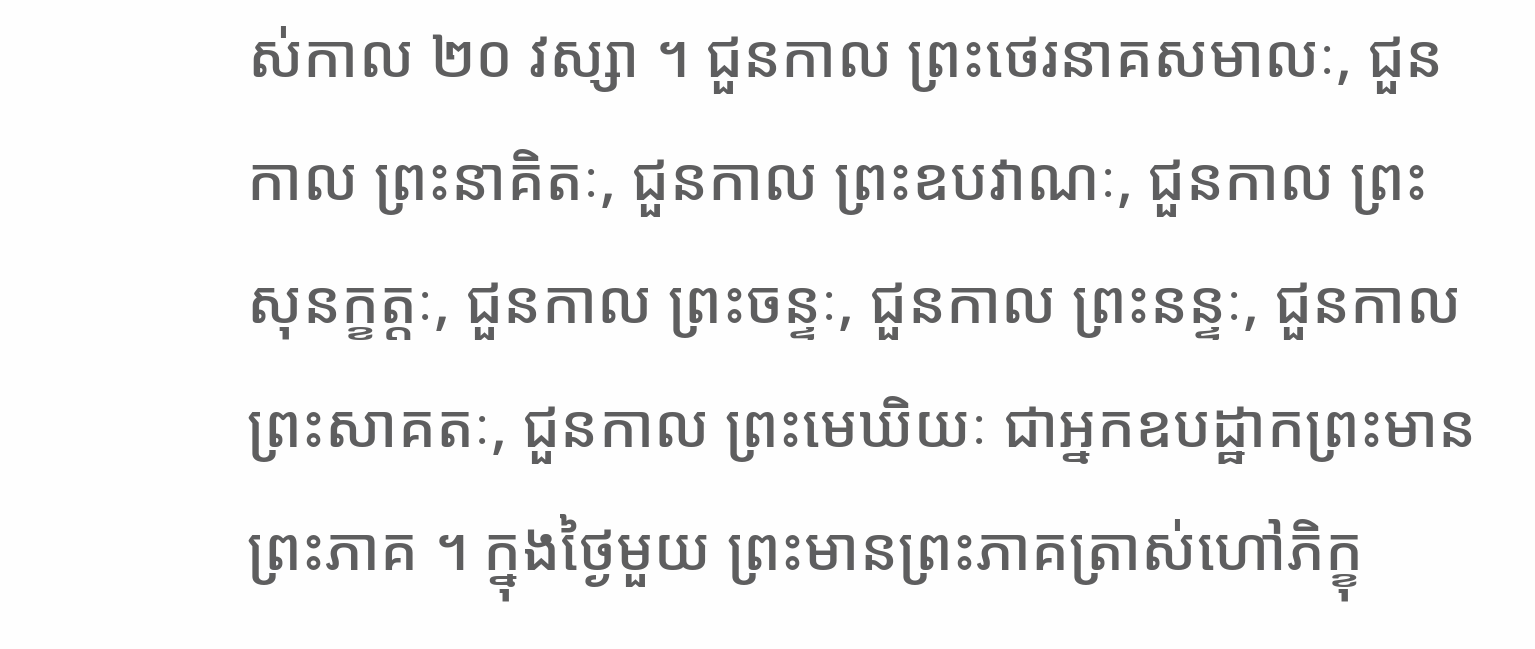ស់កាល ២០ វស្សា ។ ជួនកាល ព្រះថេរនាគសមាលៈ, ជួនកាល ព្រះនាគិតៈ, ជួនកាល ព្រះឧបវាណៈ, ជួនកាល ព្រះសុនក្ខត្តៈ, ជួនកាល ព្រះចន្ទៈ, ជួនកាល ព្រះនន្ទៈ, ជួនកាល ព្រះសាគតៈ, ជួនកាល ព្រះមេឃិយៈ ជាអ្នកឧបដ្ឋាកព្រះមានព្រះភាគ ។ ក្នុងថ្ងៃមួយ ព្រះមានព្រះភាគត្រាស់ហៅភិក្ខុ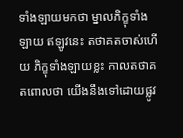ទាំងឡាយមកថា ម្នាលភិក្ខុទាំងឡាយ ឥឡូវនេះ តថាគតចាស់ហើយ ភិក្ខុទាំងឡាយខ្លះ កាលតថាគតពោលថា យើងនឹងទៅដោយផ្លូវ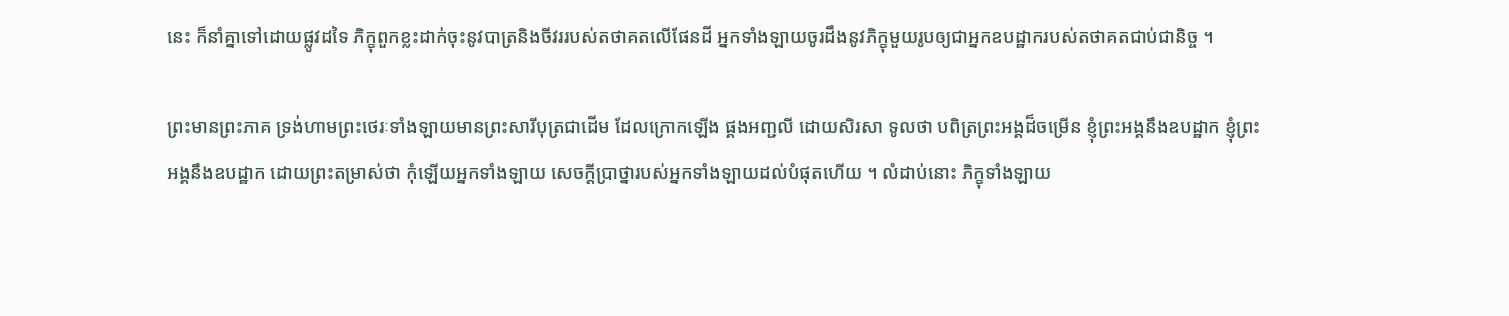នេះ ក៏នាំគ្នាទៅដោយផ្លូវដទៃ ភិក្ខុពួកខ្លះដាក់ចុះនូវបាត្រនិងចីវររបស់តថាគតលើផែនដី អ្នកទាំងឡាយចូរដឹងនូវភិក្ខុមួយរូបឲ្យជាអ្នកឧបដ្ឋាករបស់តថាគតជាប់ជានិច្ច ។

ព្រះមានព្រះភាគ ទ្រង់ហាមព្រះថេរៈទាំងឡាយមានព្រះសារីបុត្រជាដើម ដែលក្រោកឡើង ផ្គងអញ្ជលី ដោយសិរសា ទូលថា បពិត្រព្រះអង្គដ៏ចម្រើន ខ្ញុំព្រះអង្គនឹងឧបដ្ឋាក ខ្ញុំព្រះអង្គនឹងឧបដ្ឋាក ដោយព្រះតម្រាស់ថា កុំឡើយអ្នកទាំងឡាយ សេចក្ដីប្រាថ្នារបស់អ្នកទាំងឡាយដល់បំផុតហើយ ។ លំដាប់នោះ ភិក្ខុទាំងឡាយ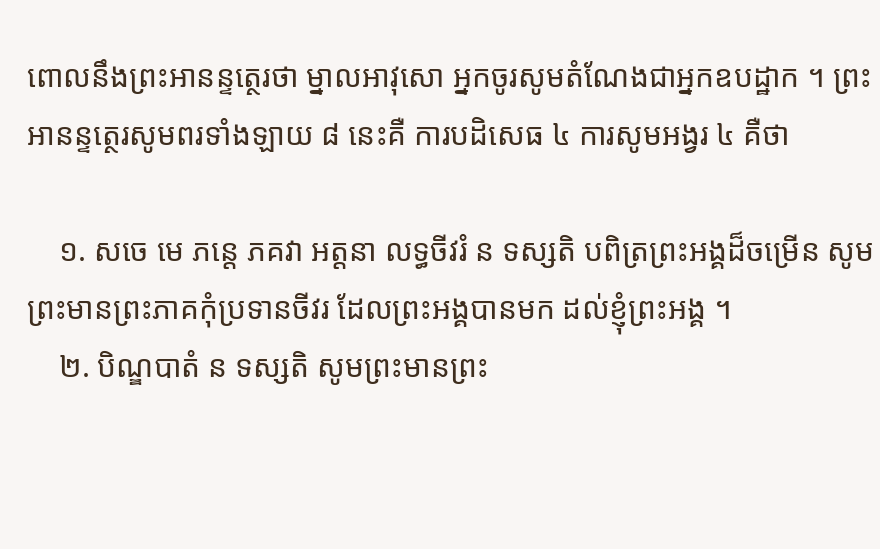ពោលនឹងព្រះអានន្ទត្ថេរថា ម្នាលអាវុសោ អ្នកចូរសូមតំណែងជាអ្នកឧបដ្ឋាក ។ ព្រះអានន្ទត្ថេរសូមពរទាំងឡាយ ៨ នេះគឺ ការបដិសេធ ៤ ការសូមអង្វរ ៤ គឺថា

    ១. សចេ មេ ភន្តេ ភគវា អត្តនា លទ្ធចីវរំ ន ទស្សតិ បពិត្រព្រះអង្គដ៏ចម្រើន សូមព្រះមានព្រះភាគកុំប្រទានចីវរ ដែលព្រះអង្គបានមក ដល់ខ្ញុំព្រះអង្គ ។
    ២. បិណ្ឌបាតំ ន ទស្សតិ សូមព្រះមានព្រះ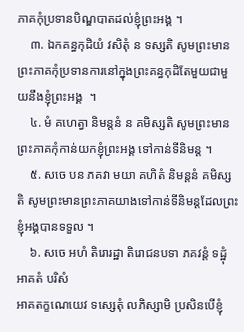ភាគកុំប្រទានបិណ្ឌបាតដល់ខ្ញុំព្រះអង្គ ។
    ៣. ឯកគន្ធកុដិយំ វសិតុំ ន ទស្សតិ សូមព្រះមានព្រះភាគកុំប្រទានការនៅក្នុងព្រះគន្ធកុដិតែមួយជាមួយនឹងខ្ញុំព្រះអង្គ  ។
    ៤. មំ គហេត្វា និមន្តនំ ន គមិស្សតិ សូមព្រះមានព្រះភាគកុំកាន់យកខ្ញុំព្រះអង្គ ទៅកាន់ទីនិមន្ត ។
    ៥. សចេ បន ភគវា មយា គហិតំ និមន្តនំ គមិស្សតិ សូមព្រះមានព្រះភាគយាងទៅកាន់ទីនិមន្តដែលព្រះខ្ញុំអង្គបានទទួល ។
    ៦. សចេ អហំ តិរោរដ្ឋា តិរោជនបទា ភគវន្តំ ទដ្ឋុំ អាគតំ បរិសំ
អាគតក្ខណេយេវ ទស្សេតុំ លភិស្សាមិ ប្រសិនបើខ្ញុំ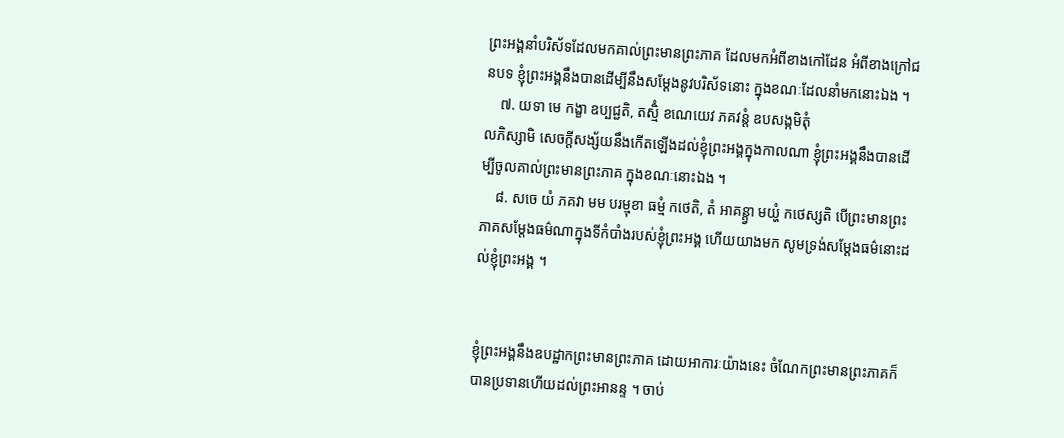ព្រះអង្គនាំបរិស័ទដែលមកគាល់ព្រះមានព្រះភាគ ដែលមកអំពីខាងកៅដែន អំពីខាងក្រៅជនបទ ខ្ញុំព្រះអង្គនឹងបានដើម្បីនឹងសម្ដែងនូវបរិស័ទនោះ ក្នុងខណៈដែលនាំមកនោះឯង ។
    ៧. យទា មេ កង្ខា ឧប្បជ្ជតិ, តស្មិំ ខណេយេវ ភគវន្តំ ឧបសង្កមិតុំ
លភិស្សាមិ សេចក្ដីសង្ស័យនឹងកើតឡើងដល់ខ្ញុំព្រះអង្គក្នុងកាលណា ខ្ញុំព្រះអង្គនឹងបានដើម្បីចូលគាល់ព្រះមានព្រះភាគ ក្នុងខណៈនោះឯង ។
    ៨. សចេ យំ ភគវា មម បរម្មុខា ធម្មំ កថេតិ, តំ អាគន្ត្វា មយ្ហំ កថេស្សតិ បើព្រះមានព្រះភាគសម្ដែងធម៌ណាក្នុងទីកំបាំងរបស់ខ្ញុំព្រះអង្គ ហើយយាងមក សូមទ្រង់សម្ដែងធម៌នោះដល់ខ្ញុំព្រះអង្គ ។


ខ្ញុំព្រះអង្គនឹងឧបដ្ឋាកព្រះមានព្រះភាគ ដោយអាការៈយ៉ាងនេះ ចំណែកព្រះមានព្រះភាគក៏បានប្រទានហើយដល់ព្រះអានន្ទ ។ ចាប់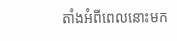តាំងអំពីពេលនោះមក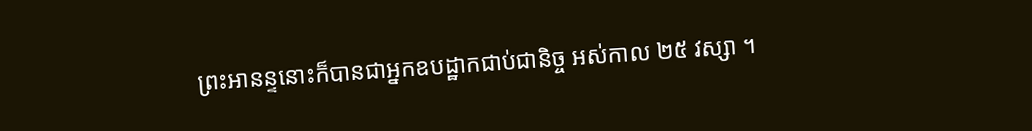ព្រះអានន្ទនោះក៏បានជាអ្នកឧបដ្ឋាកជាប់ជានិច្ច អស់កាល ២៥ វស្សា ។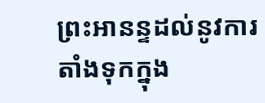ព្រះអានន្ទដល់នូវការតាំងទុកក្នុង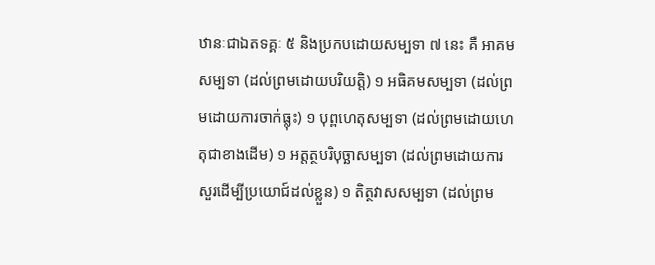ឋានៈជាឯតទគ្គៈ ៥ និងប្រកបដោយសម្បទា ៧ នេះ គឺ អាគមសម្បទា (ដល់ព្រមដោយបរិយត្តិ) ១ អធិគមសម្បទា (ដល់ព្រមដោយការចាក់ធ្លុះ) ១ បុព្ពហេតុសម្បទា (ដល់ព្រមដោយហេតុជាខាងដើម) ១ អត្តត្ថបរិបុច្ឆាសម្បទា (ដល់ព្រមដោយការសួរដើម្បីប្រយោជ៍ដល់ខ្លួន) ១ តិត្ថវាសសម្បទា (ដល់ព្រម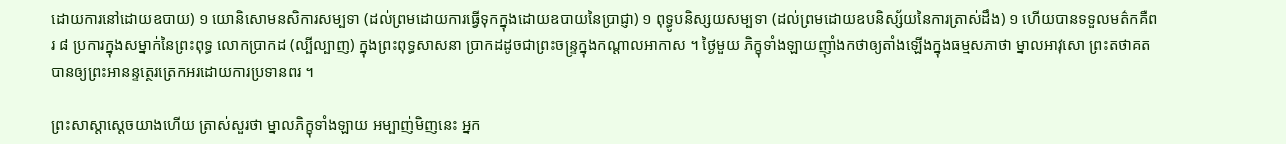ដោយការនៅដោយឧបាយ) ១ យោនិសោមនសិការសម្បទា (ដល់ព្រមដោយការធ្វើទុកក្នុងដោយឧបាយនៃប្រាជ្ញា) ១ ពុទ្ធូបនិស្សយសម្បទា (ដល់ព្រមដោយឧបនិស្ស័យនៃការត្រាស់ដឹង) ១ ហើយបានទទួលមត៌កគឺពរ ៨ ប្រការក្នុងសម្នាក់នៃព្រះពុទ្ធ លោកប្រាកដ (ល្បីល្បាញ) ក្នុងព្រះពុទ្ធសាសនា ប្រាកដដូចជាព្រះចន្ទ្រក្នុងកណ្ដាលអាកាស ។ ថ្ងៃមួយ ភិក្ខុទាំងឡាយញ៉ាំងកថាឲ្យតាំងឡើងក្នុងធម្មសភាថា ម្នាលអាវុសោ ព្រះតថាគតបានឲ្យព្រះអានន្ទត្ថេរត្រេកអរដោយការប្រទានពរ ។

ព្រះសាស្ដាស្ដេចយាងហើយ ត្រាស់សួរថា ម្នាលភិក្ខុទាំងឡាយ អម្បាញ់មិញនេះ អ្នក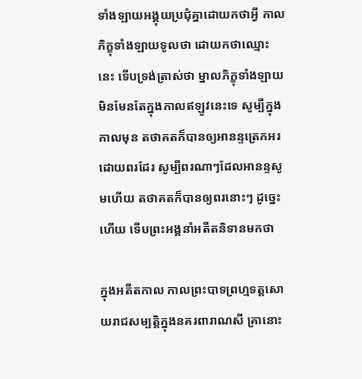ទាំងឡាយអង្គុយប្រជុំគ្នាដោយកថាអ្វី កាលភិក្ខុទាំងឡាយទូលថា ដោយកថាឈ្មោះនេះ ទើបទ្រង់ត្រាស់ថា ម្នាលភិក្ខុទាំងឡាយ មិនមែនតែក្នុងកាលឥឡូវនេះទេ សូម្បីក្នុងកាលមុន តថាគតក៏បានឲ្យអានន្ទត្រេកអរដោយពរដែរ សូម្បីពរណាៗដែលអានន្ទសូមហើយ តថាគតក៏បានឲ្យពរនោះៗ ដូច្នេះហើយ ទើបព្រះអង្គនាំអតីតនិទានមកថា

ក្នុងអតីតកាល កាលព្រះបាទព្រហ្មទត្តសោយរាជសម្បត្តិក្នុងនគរពារាណសី គ្រានោះ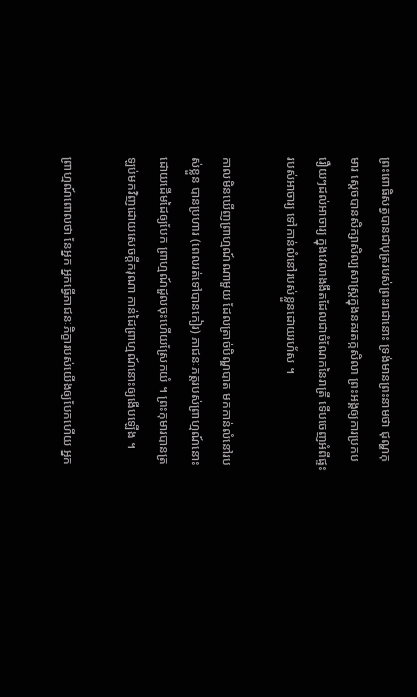ព្រះពោធិសត្វបានជាបុត្ររបស់ព្រះរាជានោះ ទ្រង់មានព្រះនាមថា ជុណ្ហកុមារ ស្ដេចបានសិក្សាសិល្បសាស្ត្រក្នុងនគរតក្កសិលា ព្រះអង្គឲ្យការប្រកបរឿយៗដល់អាចារ្យ ក្នុងវេលាងងឹតដែលជាចំណែកនៃរាត្រី ទើបចេញអំពីផ្ទះរបស់អាចារ្យ ទៅកាន់លំនៅរបស់ខ្លួនដោយរហ័ស ។

កាលមិនឃើញព្រាហ្មណ៍ណាមួយ ដែលត្រាច់បិណ្ឌបាត មកកាន់លំនៅរបស់ខ្លួន បានប្រហារ (ពេលរត់ទៅបានកៀរ) ភាជនៈភត្តរបស់ព្រាហ្មណ៍នោះដោយដើមដៃឲ្យបែក ព្រាហ្មណ៍ដួលចុះហើយស្រែកយំ ។ ព្រះកុមារបានត្រឡប់មកវិញដោយសេចក្ដីករុណា កាន់ដៃព្រាហ្មណ៍នោះឲ្យងើបឡើង ។

ព្រាហ្មណ៍ពោលថា នែអ្នក អ្នកធ្វើភាជនៈភិក្ខារបស់យើងឲ្យបែកហើយ អ្នក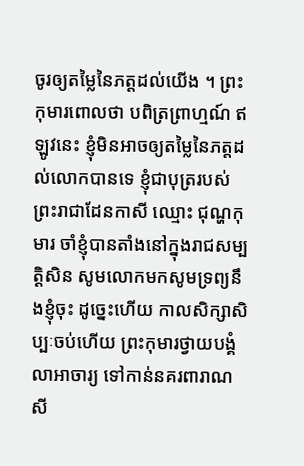ចូរឲ្យតម្លៃនៃភត្តដល់យើង ។ ព្រះកុមារពោលថា បពិត្រព្រាហ្មណ៍ ឥឡូវនេះ ខ្ញុំមិនអាចឲ្យតម្លៃនៃភត្តដល់លោកបានទេ ខ្ញុំជាបុត្ររបស់ព្រះរាជាដែនកាសី ឈ្មោះ ជុណ្ហកុមារ ចាំខ្ញុំបានតាំងនៅក្នុងរាជសម្បត្តិសិន សូមលោកមកសូមទ្រព្យនឹងខ្ញុំចុះ ដូច្នេះហើយ កាលសិក្សាសិប្បៈចប់ហើយ ព្រះកុមារថ្វាយបង្គំលាអាចារ្យ ទៅកាន់នគរពារាណសី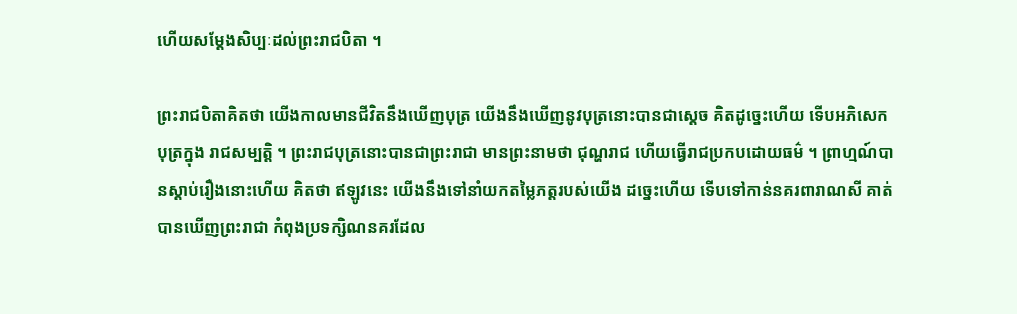ហើយសម្ដែងសិប្បៈដល់ព្រះរាជបិតា ។

ព្រះរាជបិតាគិតថា យើងកាលមានជីវិតនឹងឃើញបុត្រ យើងនឹងឃើញនូវបុត្រនោះបានជាស្ដេច គិតដូច្នេះហើយ ទើបអភិសេកបុត្រក្នុង រាជសម្បត្តិ ។ ព្រះរាជបុត្រនោះបានជាព្រះរាជា មានព្រះនាមថា ជុណ្ហរាជ ហើយធ្វើរាជប្រកបដោយធម៌ ។ ព្រាហ្មណ៍បានស្ដាប់រឿងនោះហើយ គិតថា ឥឡូវនេះ យើងនឹងទៅនាំយកតម្លៃភត្តរបស់យើង ដច្នេះហើយ ទើបទៅកាន់នគរពារាណសី គាត់បានឃើញព្រះរាជា កំពុងប្រទក្សិណនគរដែល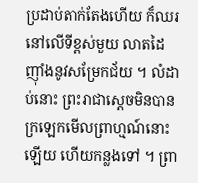ប្រដាប់តាក់តែងហើយ ក៏ឈរនៅលើទីខ្ពស់មួយ លាតដៃ ញ៉ាំងនូវសម្រែកជ័យ ។ លំដាប់នោះ ព្រះរាជាស្ដេចមិនបានក្រឡេកមើលព្រាហ្មណ៍នោះឡើយ ហើយកន្លងទៅ ។ ព្រា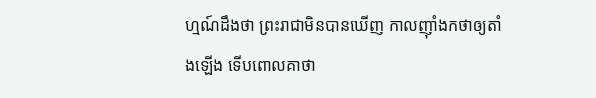ហ្មណ៍ដឹងថា ព្រះរាជាមិនបានឃើញ កាលញ៉ាំងកថាឲ្យតាំងឡើង ទើបពោលគាថា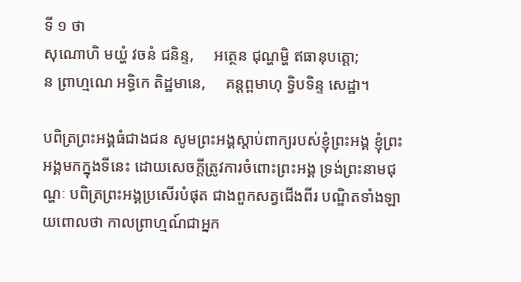ទី ១ ថា
សុណោហិ មយ្ហំ វចនំ ជនិន្ទ,     អត្ថេន ជុណ្ហម្ហិ ឥធានុបត្តោ;
ន ព្រាហ្មណេ អទ្ធិកេ តិដ្ឋមានេ,     គន្តព្ពមាហុ ទ្វិបទិន្ទ សេដ្ឋា។

បពិត្រព្រះអង្គធំជាងជន សូមព្រះអង្គស្តាប់ពាក្យរបស់ខ្ញុំព្រះអង្គ ខ្ញុំព្រះអង្គមកក្នុងទីនេះ ដោយសេចក្តីត្រូវការចំពោះព្រះអង្គ ទ្រង់ព្រះនាមជុណ្ហៈ បពិត្រព្រះអង្គប្រសើរបំផុត ជាងពួកសត្វជើងពីរ បណ្ឌិតទាំងឡាយពោលថា កាលព្រាហ្មណ៍ជាអ្នក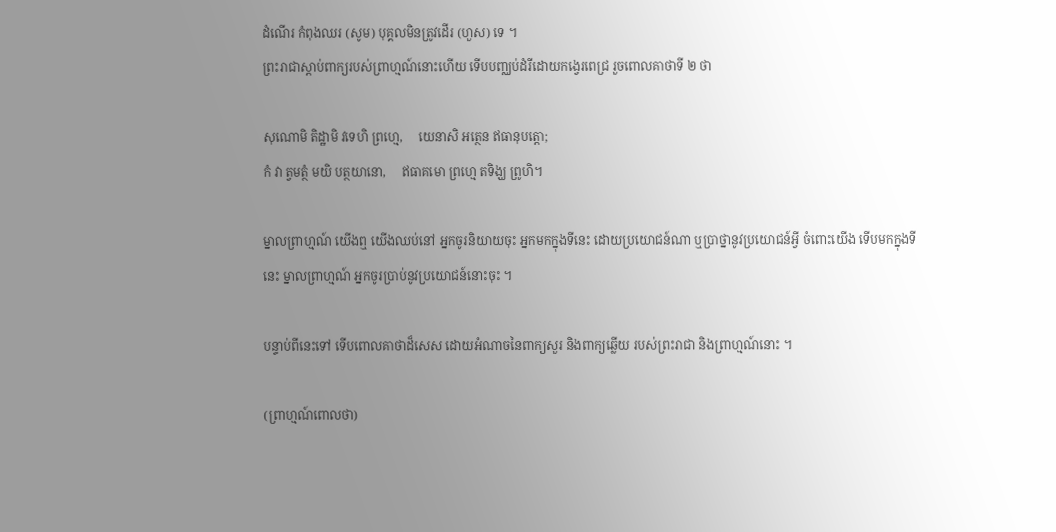ដំណើរ កំពុងឈរ (សូម) បុគ្គលមិនត្រូវដើរ (ហួស) ទេ ។
ព្រះរាជាស្ដាប់ពាក្យរបស់ព្រាហ្មណ៍នោះហើយ ទើបបញ្ឈប់ដំរីដោយកង្វេរពេជ្រ រួចពោលគាថាទី ២ ថា

សុណោមិ តិដ្ឋាមិ វទេហិ ព្រហ្មេ,     យេនាសិ អត្ថេន ឥធានុបត្តោ;
កំ វា ត្វមត្ថំ មយិ បត្ថយានោ,     ឥធាគមោ ព្រហ្មេ តទិង្ឃ ព្រូហិ។

ម្នាលព្រាហ្មណ៍ យើងឮ យើងឈប់នៅ អ្នកចូរនិយាយចុះ អ្នកមកក្នុងទីនេះ ដោយប្រយោជន៍ណា ឬប្រាថ្នានូវប្រយោជន៍អ្វី ចំពោះយើង ទើបមកក្នុងទីនេះ ម្នាលព្រាហ្មណ៍ អ្នកចូរប្រាប់នូវប្រយោជន៍នោះចុះ ។

បន្ទាប់ពីនេះទៅ ទើបពោលគាថាដ៏សេស ដោយអំណាចនៃពាក្យសួរ និងពាក្យឆ្លើយ របស់ព្រះរាជា និងព្រាហ្មណ៍នោះ ។

(ព្រាហ្មណ៍ពោលថា)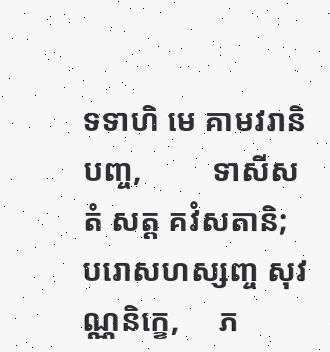ទទាហិ មេ គាមវរានិ បញ្ច,         ទាសីសតំ សត្ត គវំសតានិ;
បរោសហស្សញ្ច សុវណ្ណនិក្ខេ,     ភ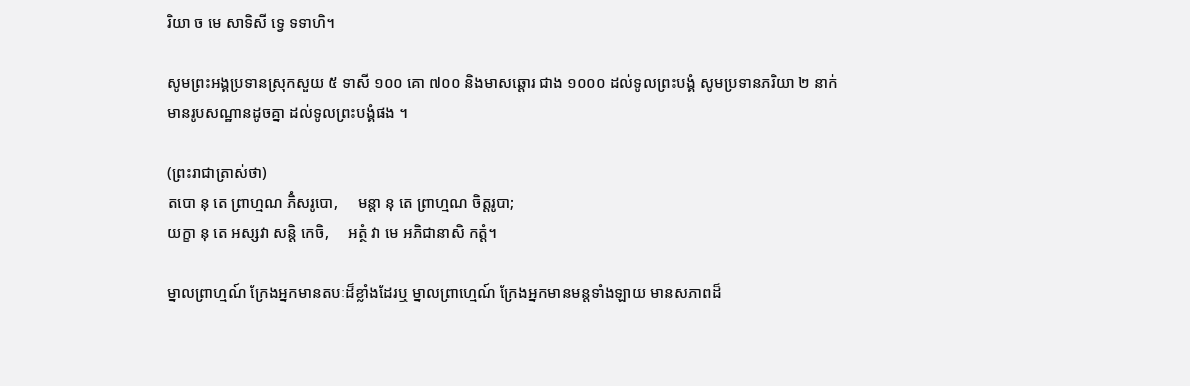រិយា ច មេ សាទិសី ទ្វេ ទទាហិ។

សូមព្រះអង្គប្រទានស្រុកសួយ ៥ ទាសី ១០០ គោ ៧០០ និងមាសឆ្តោរ ជាង ១០០០ ដល់ទូលព្រះបង្គំ សូមប្រទានភរិយា ២ នាក់ មានរូបសណ្ឋានដូចគ្នា ដល់ទូលព្រះបង្គំផង ។

(ព្រះរាជាត្រាស់ថា)
តបោ នុ តេ ព្រាហ្មណ ភិំសរូបោ,     មន្តា នុ តេ ព្រាហ្មណ ចិត្តរូបា;
យក្ខា នុ តេ អស្សវា សន្តិ កេចិ,     អត្ថំ វា មេ អភិជានាសិ កត្តំ។

ម្នាលព្រាហ្មណ៍ ក្រែងអ្នកមានតបៈដ៏ខ្លាំងដែរឬ ម្នាលព្រាហ្មេណ៍ ក្រែងអ្នកមានមន្តទាំងឡាយ មានសភាពដ៏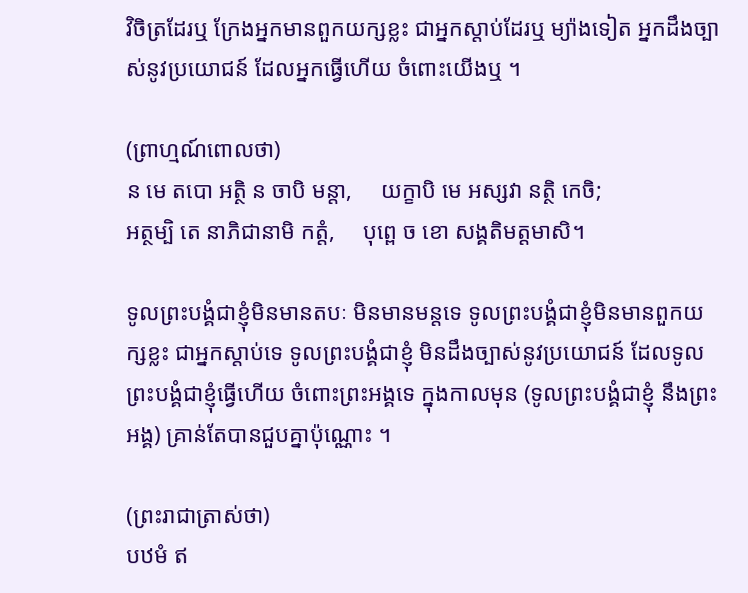វិចិត្រដែរឬ ក្រែងអ្នកមានពួកយក្សខ្លះ ជាអ្នកស្តាប់ដែរឬ ម្យ៉ាងទៀត អ្នកដឹងច្បាស់នូវប្រយោជន៍ ដែលអ្នកធ្វើហើយ ចំពោះយើងឬ ។

(ព្រាហ្មណ៍ពោលថា)
ន មេ តបោ អត្ថិ ន ចាបិ មន្តា,     យក្ខាបិ មេ អស្សវា នត្ថិ កេចិ;
អត្ថម្បិ តេ នាភិជានាមិ កត្តំ,     បុព្ពេ ច ខោ សង្គតិមត្តមាសិ។

ទូលព្រះបង្គំជាខ្ញុំមិនមានតបៈ មិនមានមន្តទេ ទូលព្រះបង្គំជាខ្ញុំមិនមានពួកយក្សខ្លះ ជាអ្នកស្តាប់ទេ ទូលព្រះបង្គំជាខ្ញុំ មិនដឹងច្បាស់នូវប្រយោជន៍ ដែលទូលព្រះបង្គំជាខ្ញុំធ្វើហើយ ចំពោះព្រះអង្គទេ ក្នុងកាលមុន (ទូលព្រះបង្គំជាខ្ញុំ នឹងព្រះអង្គ) គ្រាន់តែបានជួបគ្នាប៉ុណ្ណោះ ។

(ព្រះរាជាត្រាស់ថា)
បឋមំ ឥ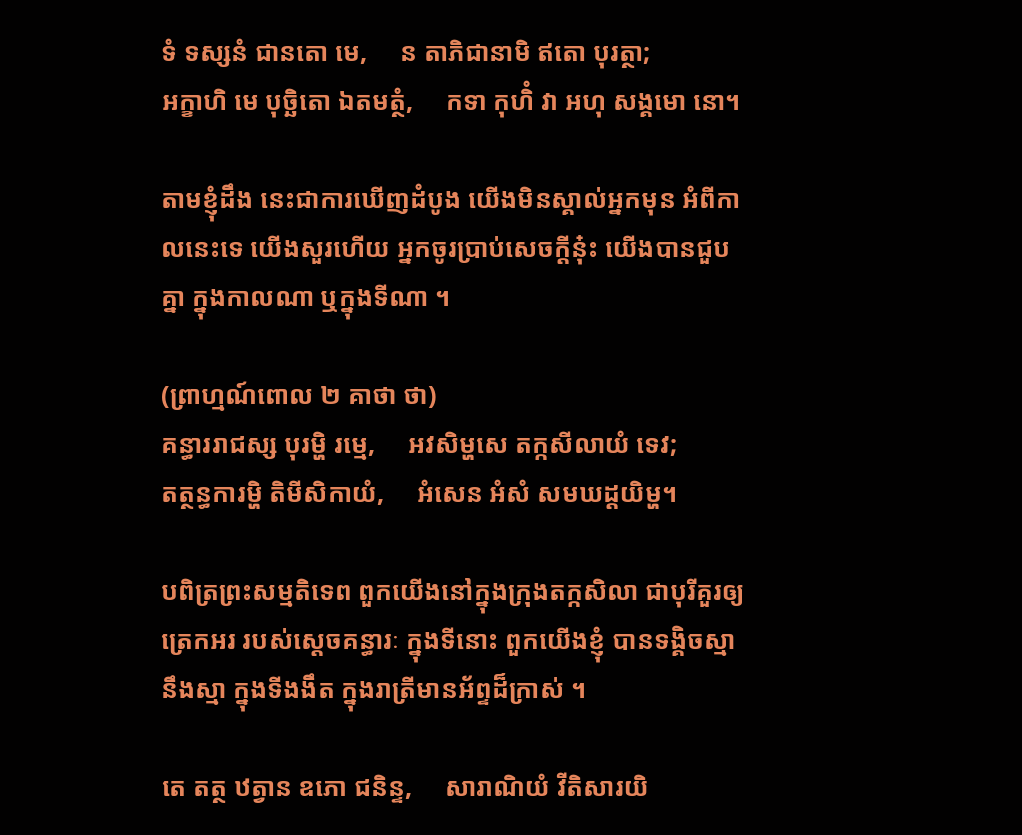ទំ ទស្សនំ ជានតោ មេ,     ន តាភិជានាមិ ឥតោ បុរត្ថា;
អក្ខាហិ មេ បុច្ឆិតោ ឯតមត្ថំ,     កទា កុហិំ វា អហុ សង្គមោ នោ។

តាមខ្ញុំដឹង នេះជាការឃើញដំបូង យើងមិនស្គាល់អ្នកមុន អំពីកាលនេះទេ យើងសួរហើយ អ្នកចូរប្រាប់សេចក្តីនុ៎ះ យើងបានជួបគ្នា ក្នុងកាលណា ឬក្នុងទីណា ។

(ព្រាហ្មណ៍ពោល ២ គាថា ថា)
គន្ធាររាជស្ស បុរម្ហិ រម្មេ,     អវសិម្ហសេ តក្កសីលាយំ ទេវ;
តត្ថន្ធការម្ហិ តិមីសិកាយំ,     អំសេន អំសំ សមឃដ្ដយិម្ហ។

បពិត្រព្រះសម្មតិទេព ពួកយើងនៅក្នុងក្រុងតក្កសិលា ជាបុរីគួរឲ្យត្រេកអរ របស់សេ្តចគន្ធារៈ ក្នុងទីនោះ ពួកយើងខ្ញុំ បានទង្គិចស្មានឹងស្មា ក្នុងទីងងឹត ក្នុងរាត្រីមានអ័ព្ទដ៏ក្រាស់ ។

តេ តត្ថ ឋត្វាន ឧភោ ជនិន្ទ,     សារាណិយំ វីតិសារយិ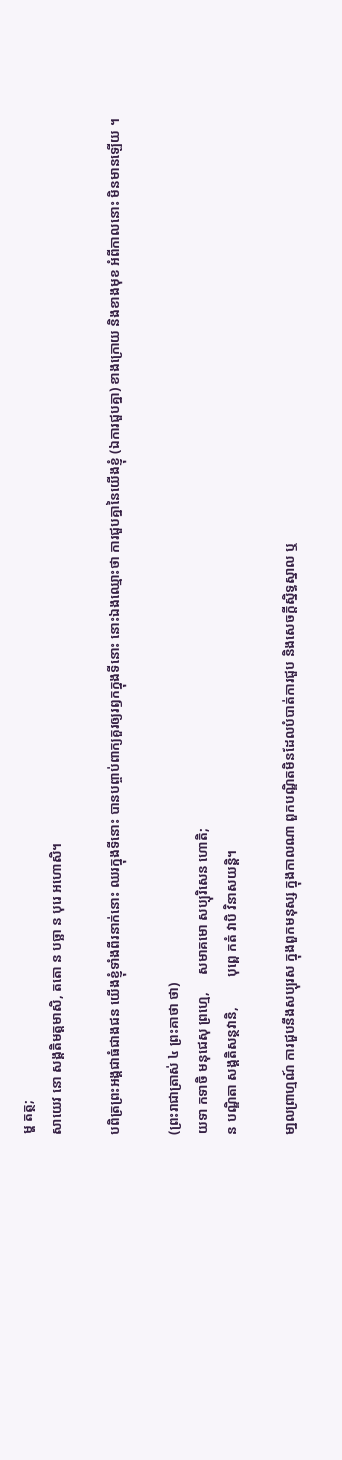ម្ហ តត្ថ;
សាយេវ នោ សង្គតិមត្តមាសិ, តតោ ន បច្ឆា ន បុរេ អហោសិ។

បពិត្រព្រះអង្គជាធំជាងជន យើងខ្ញុំទាំងពីរនាក់នោះ ឈរក្នុងទីនោះ បានបព្ចាប់ពាក្យគួរឲ្យរឭកក្នុងទីនោះ នោះឯងឈ្មោះថា ការជួបគ្នានៃយើងខ្ញុំ (ឯការជួបគ្នា) ខាងក្រោយ និងខាងមុខ អំពីកាលនោះ មិនមានឡើយ ។

(ព្រះរាជាត្រាស់ ៤ ព្រះគាថា ថា)
យទា កទាចិ មនុជេសុ ព្រហ្មេ,     សមាគមោ សប្បុរិសេន ហោតិ;
ន បណ្ឌិតា សង្គតិសន្ថវានិ,         បុព្ពេ កតំ វាបិ វិនាសយន្តិ។

មា្នលព្រាហ្មណ៍ ការជួបនឹងសប្បុរស ក្នុងពួកមនុស្ស ក្នុងកាលណា ពួកបណ្ឌិតមិនដែលបំបាត់ការជួប និងសេចក្តីស្និទ្ធស្នាល ឬ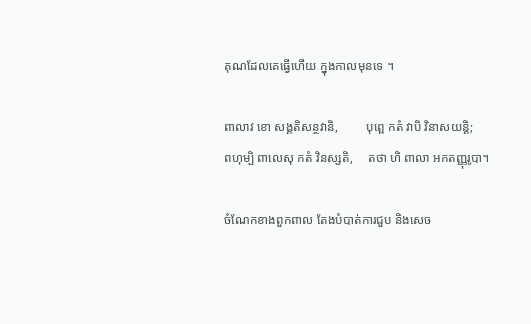គុណដែលគេធ្វើហើយ ក្នុងកាលមុនទេ ។

ពាលាវ ខោ សង្គតិសន្ថវានិ,         បុព្ពេ កតំ វាបិ វិនាសយន្តិ;
ពហុម្បិ ពាលេសុ កតំ វិនស្សតិ,     តថា ហិ ពាលា អកតញ្ញុរូបា។

ចំណែកខាងពួកពាល តែងបំបាត់ការជួប និងសេច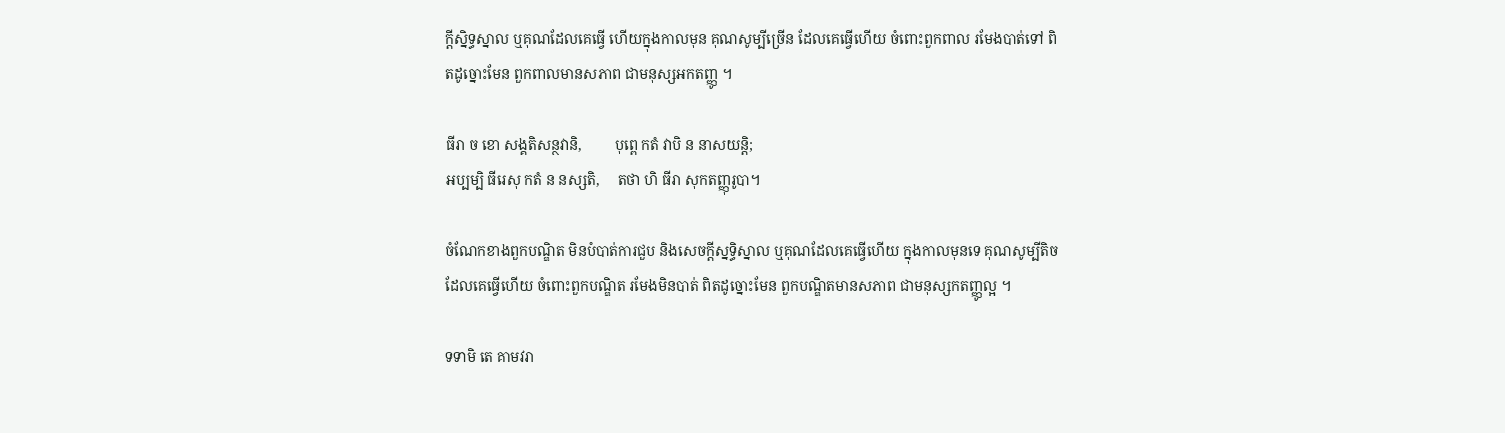ក្តីស្និទ្ធស្នាល ឬគុណដែលគេធ្វើ ហើយក្នុងកាលមុន គុណសូម្បីច្រើន ដែលគេធ្វើហើយ ចំពោះពួកពាល រមែងបាត់ទៅ ពិតដូច្នោះមែន ពួកពាលមានសភាព ជាមនុស្សអកតញ្ញូ ។

ធីរា ច ខោ សង្គតិសន្ថវានិ,         បុព្ពេ កតំ វាបិ ន នាសយន្តិ;
អប្បម្បិ ធីរេសុ កតំ ន នស្សតិ,     តថា ហិ ធីរា សុកតញ្ញុរូបា។

ចំណែកខាងពួកបណ្ឌិត មិនបំបាត់ការជួប និងសេចក្តីស្នទិ្ធស្នាល ឬគុណដែលគេធ្វើហើយ ក្នុងកាលមុនទេ គុណសូម្បីតិច ដែលគេធ្វើហើយ ចំពោះពួកបណ្ឌិត រមែងមិនបាត់ ពិតដូច្នោះមែន ពួកបណ្ឌិតមានសភាព ជាមនុស្សកតញ្ញូល្អ ។

ទទាមិ តេ គាមវរា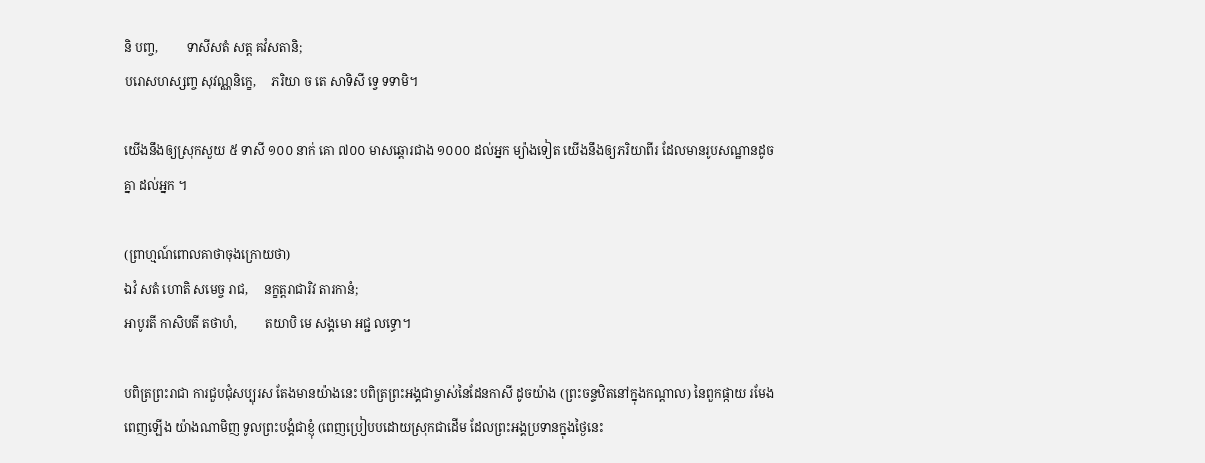និ បញ្ច,         ទាសីសតំ សត្ត គវំសតានិ;
បរោសហស្សញ្ច សុវណ្ណនិក្ខេ,     ភរិយា ច តេ សាទិសី ទ្វេ ទទាមិ។

យើងនឹងឲ្យស្រុកសួយ ៥ ទាសី ១០០ នាក់ គោ ៧០០ មាសឆ្តោរជាង ១០០០ ដល់អ្នក ម្យ៉ាងទៀត យើងនឹងឲ្យភរិយាពីរ ដែលមានរូបសណ្ឋានដូចគ្នា ដល់អ្នក ។

(ព្រាហ្មណ៍ពោលគាថាចុងក្រោយថា)
ឯវំ សតំ ហោតិ សមេច្ច រាជ,     នក្ខត្តរាជារិវ តារកានំ;
អាបូរតី កាសិបតី តថាហំ,         តយាបិ មេ សង្គមោ អជ្ជ លទ្ធោ។

បពិត្រព្រះរាជា ការជួបជុំសប្បុរស តែងមានយ៉ាងនេះ បពិត្រព្រះអង្គជាម្ចាស់នៃដែនកាសី ដូចយ៉ាង (ព្រះចន្ទឋិតនៅក្នុងកណ្តាល) នៃពួកផ្កាយ រមែងពេញឡើង យ៉ាងណាមិញ ទូលព្រះបង្គំជាខ្ញុំ (ពេញប្រៀបបដោយស្រុកជាដើម ដែលព្រះអង្គប្រទានក្នុងថ្ងៃនេះ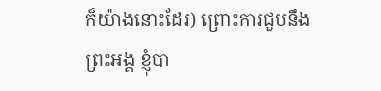ក៏យ៉ាងនោះដែរ) ព្រោះការជួបនឹងព្រះអង្គ ខ្ញុំបា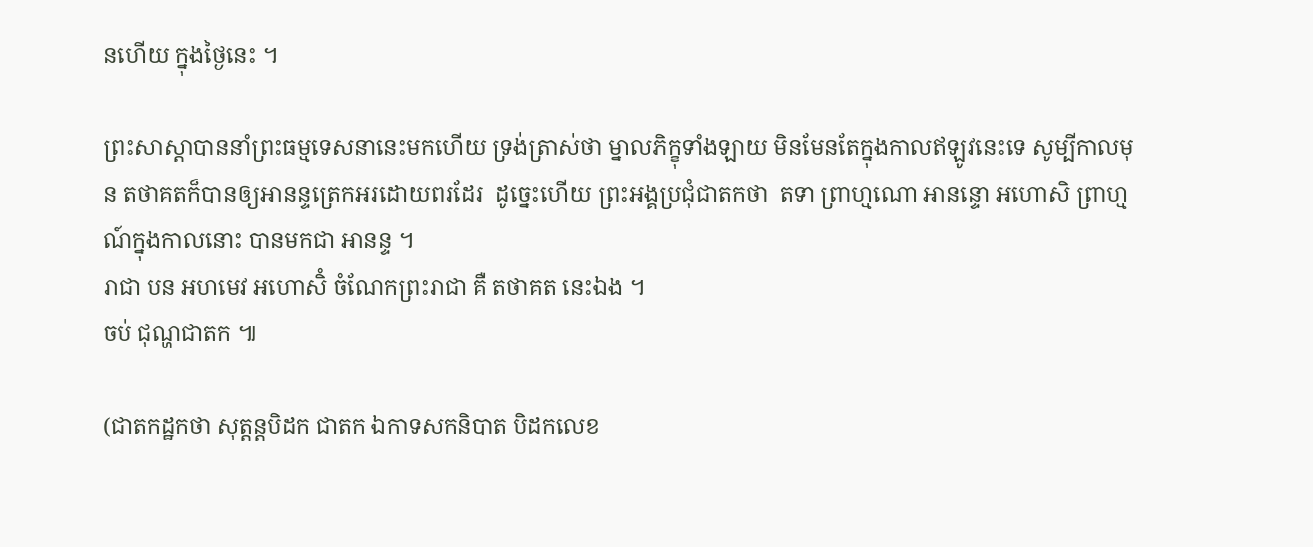នហើយ ក្នុងថ្ងៃនេះ ។

ព្រះសាស្ដាបាននាំព្រះធម្មទេសនានេះមកហើយ ទ្រង់ត្រាស់ថា ម្នាលភិក្ខុទាំងឡាយ មិនមែនតែក្នុងកាលឥឡូវនេះទេ សូម្បីកាលមុន តថាគតក៏បានឲ្យអានន្ទត្រេកអរដោយពរដែរ  ដូច្នេះហើយ ព្រះអង្គប្រជុំជាតកថា  តទា ព្រាហ្មណោ អានន្ទោ អហោសិ ព្រាហ្មណ៍ក្នុងកាលនោះ បានមកជា អានន្ទ ។
រាជា បន អហមេវ អហោសិំ ចំណែកព្រះរាជា គឺ តថាគត នេះឯង ។
ចប់ ជុណ្ហជាតក ៕

(ជាតកដ្ឋកថា សុត្តន្តបិដក ជាតក ឯកាទសកនិបាត បិដកលេខ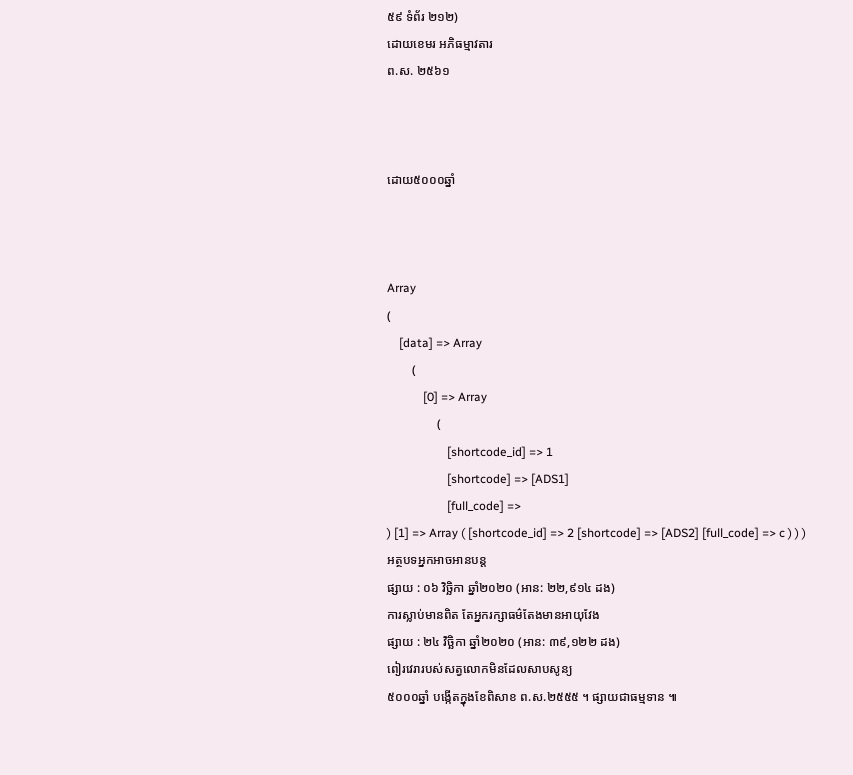៥៩ ទំព័រ ២១២)
ដោយខេមរ អភិធម្មាវតារ
ព.ស. ២៥៦១



ដោយ៥០០០ឆ្នាំ



Array
(
    [data] => Array
        (
            [0] => Array
                (
                    [shortcode_id] => 1
                    [shortcode] => [ADS1]
                    [full_code] =>
) [1] => Array ( [shortcode_id] => 2 [shortcode] => [ADS2] [full_code] => c ) ) )
អត្ថបទអ្នកអាចអានបន្ត
ផ្សាយ : ០៦ វិច្ឆិកា ឆ្នាំ២០២០ (អាន: ២២,៩១៤ ដង)
ការស្លាប់មានពិត តែអ្នករក្សាធម៌តែងមានអាយុវែង
ផ្សាយ : ២៤ វិច្ឆិកា ឆ្នាំ២០២០ (អាន: ៣៩,១២២ ដង)
ពៀរវេរារបស់សត្វលោកមិនដែលសាបសូន្យ
៥០០០ឆ្នាំ បង្កើតក្នុងខែពិសាខ ព.ស.២៥៥៥ ។ ផ្សាយជាធម្មទាន ៕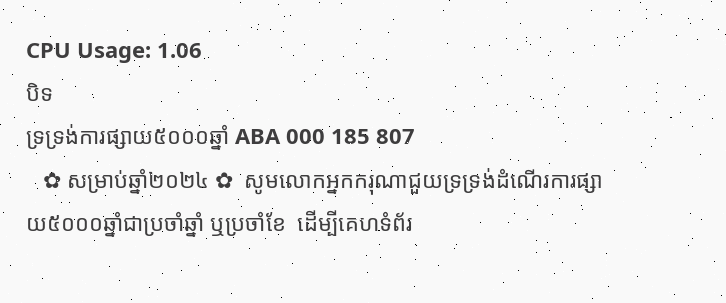CPU Usage: 1.06
បិទ
ទ្រទ្រង់ការផ្សាយ៥០០០ឆ្នាំ ABA 000 185 807
   ✿ សម្រាប់ឆ្នាំ២០២៤ ✿  សូមលោកអ្នកករុណាជួយទ្រទ្រង់ដំណើរការផ្សាយ៥០០០ឆ្នាំជាប្រចាំឆ្នាំ ឬប្រចាំខែ  ដើម្បីគេហទំព័រ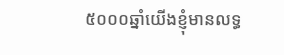៥០០០ឆ្នាំយើងខ្ញុំមានលទ្ធ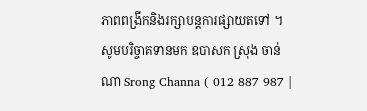ភាពពង្រីកនិងរក្សាបន្តការផ្សាយតទៅ ។  សូមបរិច្ចាគទានមក ឧបាសក ស្រុង ចាន់ណា Srong Channa ( 012 887 987 |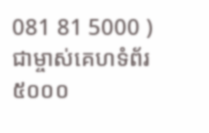081 81 5000 )  ជាម្ចាស់គេហទំព័រ៥០០០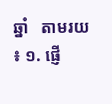ឆ្នាំ   តាមរយ ៖ ១. ផ្ញើ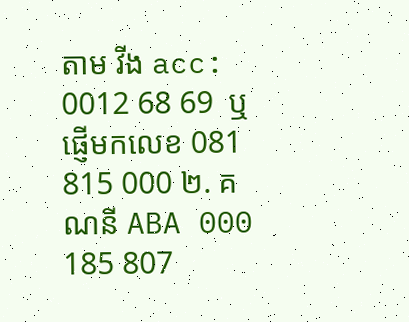តាម វីង acc: 0012 68 69  ឬផ្ញើមកលេខ 081 815 000 ២. គណនី ABA 000 185 807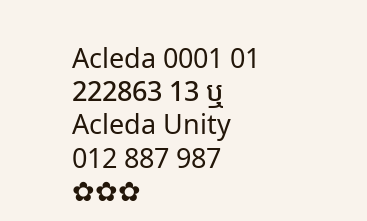Acleda 0001 01 222863 13 ឬ Acleda Unity 012 887 987  ✿✿✿